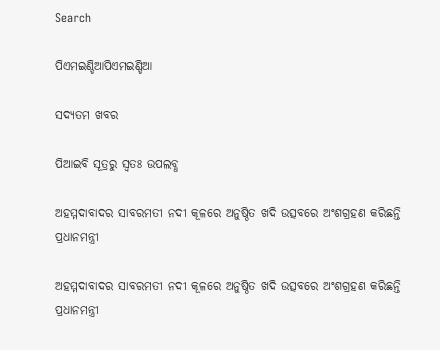Search

ପିଏମଇଣ୍ଡିଆପିଏମଇଣ୍ଡିଆ

ସଦ୍ୟତମ ଖବର

ପିଆଇବି ସୂତ୍ରରୁ ସ୍ବତଃ ଉପଲବ୍ଧ

ଅହମ୍ମଦାବାଦର ସାବରମତୀ ନଦୀ କୂଳରେ ଅନୁଷ୍ଠିତ ଖଦି ଉତ୍ସବରେ ଅଂଶଗ୍ରହଣ କରିଛନ୍ତି ପ୍ରଧାନମନ୍ତ୍ରୀ

ଅହମ୍ମଦାବାଦର ସାବରମତୀ ନଦୀ କୂଳରେ ଅନୁଷ୍ଠିତ ଖଦି ଉତ୍ସବରେ ଅଂଶଗ୍ରହଣ କରିଛନ୍ତି ପ୍ରଧାନମନ୍ତ୍ରୀ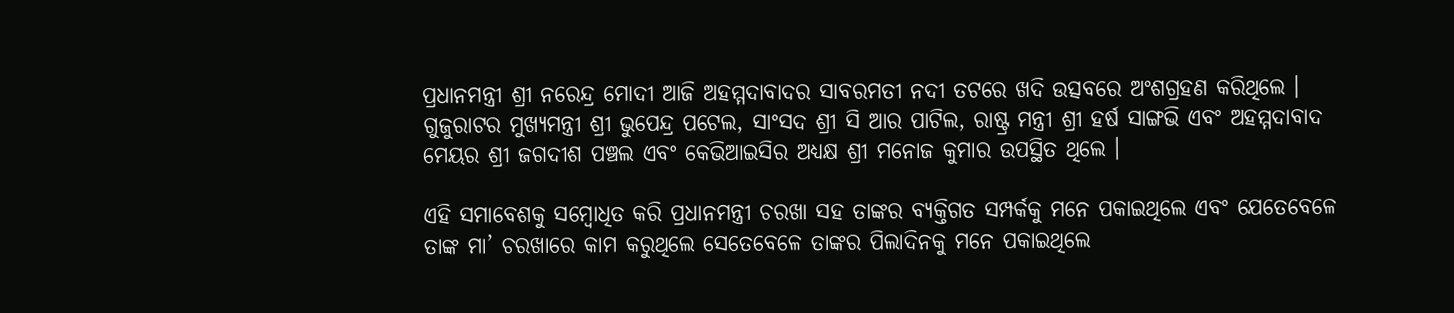ପ୍ରଧାନମନ୍ତ୍ରୀ ଶ୍ରୀ ନରେନ୍ଦ୍ର ମୋଦୀ ଆଜି ଅହମ୍ମଦାବାଦର ସାବରମତୀ ନଦୀ ତଟରେ ଖଦି ଉତ୍ସବରେ ଅଂଶଗ୍ରହଣ କରିଥିଲେ । ଗୁଜୁରାଟର ମୁଖ୍ୟମନ୍ତ୍ରୀ ଶ୍ରୀ ଭୁପେନ୍ଦ୍ର ପଟେଲ, ସାଂସଦ ଶ୍ରୀ ସି ଆର ପାଟିଲ, ରାଷ୍ଟ୍ର ମନ୍ତ୍ରୀ ଶ୍ରୀ ହର୍ଷ ସାଙ୍ଗଭି ଏବଂ ଅହମ୍ମଦାବାଦ ମେୟର ଶ୍ରୀ ଜଗଦୀଶ ପଞ୍ଚଲ ଏବଂ କେଭିଆଇସିର ଅଧ୍ୟକ୍ଷ ଶ୍ରୀ ମନୋଜ କୁମାର ଉପସ୍ଥିତ ଥିଲେ ।

ଏହି ସମାବେଶକୁ ସମ୍ବୋଧିତ କରି ପ୍ରଧାନମନ୍ତ୍ରୀ ଚରଖା ସହ ତାଙ୍କର ବ୍ୟକ୍ତିଗତ ସମ୍ପର୍କକୁ ମନେ ପକାଇଥିଲେ ଏବଂ ଯେତେବେଳେ ତାଙ୍କ ମା’ ଚରଖାରେ କାମ କରୁଥିଲେ ସେତେବେଳେ ତାଙ୍କର ପିଲାଦିନକୁ ମନେ ପକାଇଥିଲେ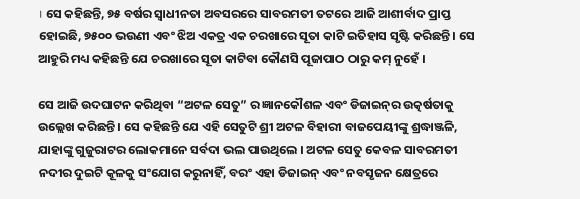। ସେ କହିଛନ୍ତି, ୭୫ ବର୍ଷର ସ୍ୱାଧୀନତା ଅବସରରେ ସାବରମତୀ ତଟରେ ଆଜି ଆଶୀର୍ବାଦ ପ୍ରାପ୍ତ ହୋଇଛି, ୭୫୦୦ ଭଉଣୀ ଏବଂ ଝିଅ ଏକତ୍ର ଏକ ଚରଖାରେ ସୂତା କାଟି ଇତିହାସ ସୃଷ୍ଟି କରିଛନ୍ତି । ସେ ଆହୁରି ମଧ୍ୟ କହିଛନ୍ତି ଯେ ଚରଖାରେ ସୂତା କାଟିବା କୌଣସି ପୂଜାପାଠ ଠାରୁ କମ୍‍ ନୁହେଁ ।

ସେ ଆଜି ଉଦଘାଟନ କରିଥିବା “ଅଟଳ ସେତୁ” ର ଜ୍ଞାନକୌଶଳ ଏବଂ ଡିଜାଇନ୍‌ର ଉତ୍କର୍ଷତାକୁ ଉଲ୍ଲେଖ କରିଛନ୍ତି । ସେ କହିଛନ୍ତି ଯେ ଏହି ସେତୁଟି ଶ୍ରୀ ଅଟଳ ବିହାରୀ ବାଜପେୟୀଙ୍କୁ ଶ୍ରଦ୍ଧାଞ୍ଜଳି, ଯାହାଙ୍କୁ ଗୁଜୁରାଟର ଲୋକମାନେ ସର୍ବଦା ଭଲ ପାଉଥିଲେ । ଅଟଳ ସେତୁ କେବଳ ସାବରମତୀ ନଦୀର ଦୁଇଟି କୂଳକୁ ସଂଯୋଗ କରୁନାହିଁ, ବରଂ ଏହା ଡିଜାଇନ୍ ଏବଂ ନବସୃଜନ କ୍ଷେତ୍ରରେ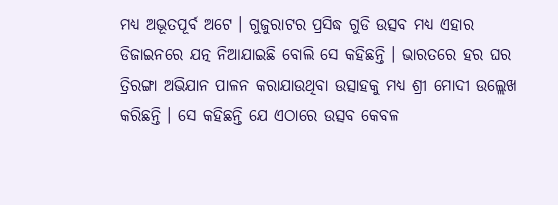ମଧ୍ୟ ଅଭୂତପୂର୍ବ ଅଟେ । ଗୁଜୁରାଟର ପ୍ରସିଦ୍ଧ ଗୁଡି ଉତ୍ସବ ମଧ୍ୟ ଏହାର ଡିଜାଇନରେ ଯତ୍ନ ନିଆଯାଇଛି ବୋଲି ସେ କହିଛନ୍ତି । ଭାରତରେ ହର ଘର ତ୍ରିରଙ୍ଗା ଅଭିଯାନ ପାଳନ କରାଯାଉଥିବା ଉତ୍ସାହକୁ ମଧ୍ୟ ଶ୍ରୀ ମୋଦୀ ଉଲ୍ଲେଖ କରିଛନ୍ତି । ସେ କହିଛନ୍ତି ଯେ ଏଠାରେ ଉତ୍ସବ କେବଳ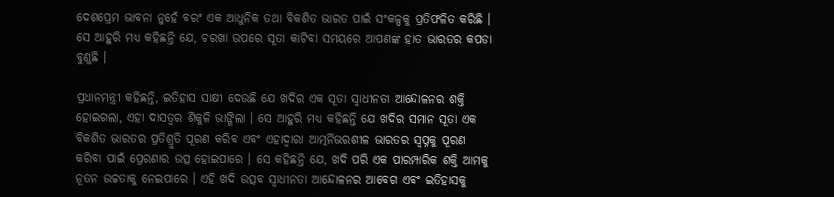ଦେଶପ୍ରେମ ଭାବନା ନୁହେଁ ବରଂ ଏକ ଆଧୁନିକ ତଥା ବିକଶିତ ଭାରତ ପାଇଁ ସଂକଳ୍ପକୁ ପ୍ରତିଫଳିତ କରିଛି । ସେ ଆହୁରି ମଧ୍ୟ କହିଛନ୍ତି ଯେ, ଚରଖା ଉପରେ ସୂତା କାଟିବା ସମୟରେ ଆପଣଙ୍କ ହାତ ଭାରତର କପଡା ବୁଣୁଛି ।

ପ୍ରଧାନମନ୍ତ୍ରୀ କହିଛନ୍ତି, ଇତିହାସ ସାକ୍ଷୀ ଦେଉଛି ଯେ ଖଦିର ଏକ ସୂତା ସ୍ୱାଧୀନତା ଆନ୍ଦୋଳନର ଶକ୍ତି ହୋଇଗଲା, ଏହା ଦାସତ୍ୱର ଶିକୁଳି ଭାଙ୍ଗିଲା । ସେ ଆହୁରି ମଧ୍ୟ କହିଛନ୍ତି ଯେ ଖଦିର ସମାନ ସୂତା ଏକ ବିକଶିତ ଭାରତର ପ୍ରତିଶ୍ରୁତି ପୂରଣ କରିବ ଏବଂ ଏହାଦ୍ୱାରା ଆତ୍ମର୍ନିଭରଶୀଳ ଭାରତର ସ୍ୱପ୍ନକୁ ପୂରଣ କରିବା ପାଇଁ ପ୍ରେରଣାର ଉତ୍ସ ହୋଇପାରେ । ସେ କହିଛନ୍ତି ଯେ, ଖଦି ପରି ଏକ ପାରମ୍ପାରିକ ଶକ୍ତି ଆମକୁ ନୂତନ ଉଚ୍ଚତାକୁ ନେଇପାରେ । ଏହି ଖଦି ଉତ୍ସବ ସ୍ୱାଧୀନତା ଆନ୍ଦୋଳନର ଆବେଗ ଏବଂ ଇତିହାସକୁ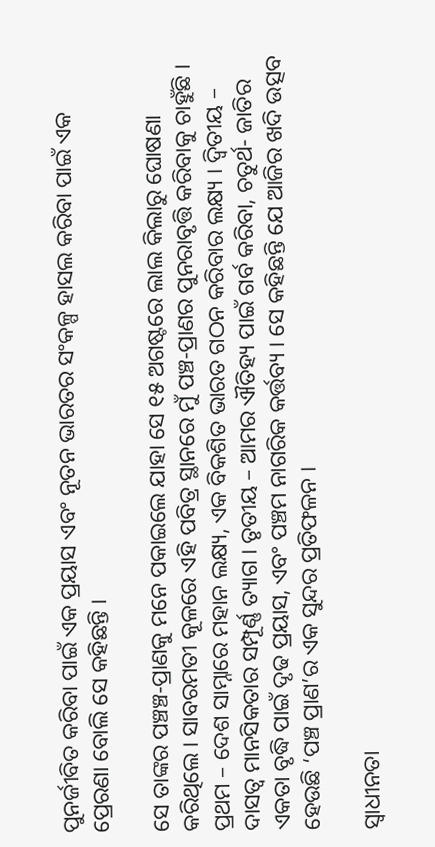ପୁନର୍ଜୀବିତ କରିବା ପାଇଁ ଏକ ପ୍ରୟାସ ଏବଂ ନୂତନ ଭାରତର ସଂକଳ୍ପ ହାସଲ କରିବା ପାଇଁ ଏକ ପ୍ରେରଣା ବୋଲି ସେ କହିଛନ୍ତି ।

ସେ ତାଙ୍କର ପଞ୍ଚଞ୍ଚ-ପ୍ରାଣକୁ ମନେ ପକାଇଲେ ଯାହା ସେ ୧୫ ଅଗଷ୍ଟରେ ଲାଲ କିଲାରୁ ଘୋଷଣା କରିଥିଲେ । ସାବରମତୀ କୂଳରେ ଏହି ପବିତ୍ର ସ୍ଥାନରେ ମୁଁ ପଞ୍ଚ-ପ୍ରାଣର ପୁନରାବୃତ୍ତି କରିବାକୁ ଚାହୁଁଛି । ପ୍ରଥମ – ଦେଶ ସାମ୍ନାରେ ମହାନ ଲକ୍ଷ୍ୟ, ଏକ ବିକଶିତ ଭାରତ ଗଠନ କରିବାର ଲକ୍ଷ୍ୟ । ଦ୍ୱିତୀୟ – ଦାସତ୍ୱ ମାନସିକତାର ସମ୍ପୂର୍ଣ୍ଣ ତ୍ୟାଗ । ତୃତୀୟ – ଆମର ଐତିହ୍ୟ ପାଇଁ ଗର୍ବ କରିବା, ଚତୁର୍ଥ- ଜାତିର ଏକତା ବୃଦ୍ଧି ପାଇଁ ଦୃଢ ପ୍ରୟାସ, ଏବଂ ପଞ୍ଚମ ନାଗରିକ କର୍ତ୍ତବ୍ୟ । ସେ କହିଛନ୍ତି ଯେ ଆଜିର ଖଦି ଉତ୍ସବ ହେଉଛି ‘ପଞ୍ଚ ପ୍ରାଣ’ର ଏକ ସୁନ୍ଦର ପ୍ରତିଫଳନ ।

ସ୍ୱାଧୀନତା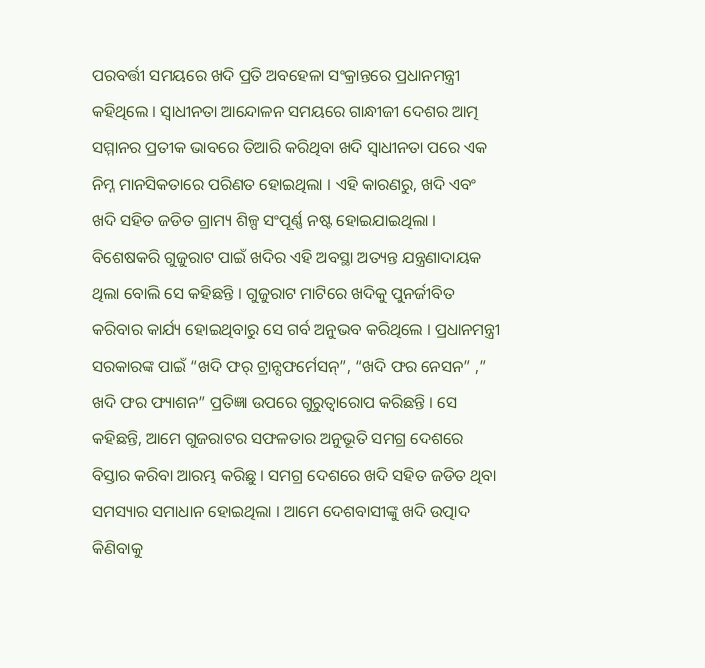ପରବର୍ତ୍ତୀ ସମୟରେ ଖଦି ପ୍ରତି ଅବହେଳା ସଂକ୍ରାନ୍ତରେ ପ୍ରଧାନମନ୍ତ୍ରୀ କହିଥିଲେ । ସ୍ୱାଧୀନତା ଆନ୍ଦୋଳନ ସମୟରେ ଗାନ୍ଧୀଜୀ ଦେଶର ଆତ୍ମ ସମ୍ମାନର ପ୍ରତୀକ ଭାବରେ ତିଆରି କରିଥିବା ଖଦି ସ୍ୱାଧୀନତା ପରେ ଏକ ନିମ୍ନ ମାନସିକତାରେ ପରିଣତ ହୋଇଥିଲା । ଏହି କାରଣରୁ, ଖଦି ଏବଂ ଖଦି ସହିତ ଜଡିତ ଗ୍ରାମ୍ୟ ଶିଳ୍ପ ସଂପୂର୍ଣ୍ଣ ନଷ୍ଟ ହୋଇଯାଇଥିଲା । ବିଶେଷକରି ଗୁଜୁରାଟ ପାଇଁ ଖଦିର ଏହି ଅବସ୍ଥା ଅତ୍ୟନ୍ତ ଯନ୍ତ୍ରଣାଦାୟକ ଥିଲା ବୋଲି ସେ କହିଛନ୍ତି । ଗୁଜୁରାଟ ମାଟିରେ ଖଦିକୁ ପୁନର୍ଜୀବିତ କରିବାର କାର୍ଯ୍ୟ ହୋଇଥିବାରୁ ସେ ଗର୍ବ ଅନୁଭବ କରିଥିଲେ । ପ୍ରଧାନମନ୍ତ୍ରୀ ସରକାରଙ୍କ ପାଇଁ “ଖଦି ଫର୍ ଟ୍ରାନ୍ସଫର୍ମେସନ୍‌”, “ଖଦି ଫର ନେସନ” ,” ଖଦି ଫର ଫ୍ୟାଶନ” ପ୍ରତିଜ୍ଞା ଉପରେ ଗୁରୁତ୍ୱାରୋପ କରିଛନ୍ତି । ସେ କହିଛନ୍ତି, ଆମେ ଗୁଜରାଟର ସଫଳତାର ଅନୁଭୂତି ସମଗ୍ର ଦେଶରେ ବିସ୍ତାର କରିବା ଆରମ୍ଭ କରିଛୁ । ସମଗ୍ର ଦେଶରେ ଖଦି ସହିତ ଜଡିତ ଥିବା ସମସ୍ୟାର ସମାଧାନ ହୋଇଥିଲା । ଆମେ ଦେଶବାସୀଙ୍କୁ ଖଦି ଉତ୍ପାଦ କିଣିବାକୁ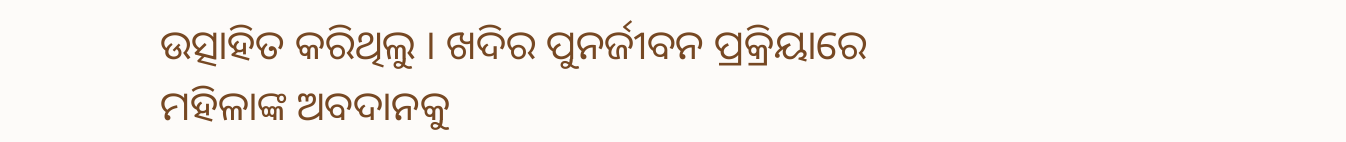ଉତ୍ସାହିତ କରିଥିଲୁ । ଖଦିର ପୁନର୍ଜୀବନ ପ୍ରକ୍ରିୟାରେ ମହିଳାଙ୍କ ଅବଦାନକୁ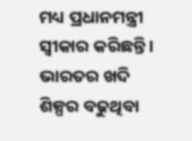ମଧ୍ୟ ପ୍ରଧାନମନ୍ତ୍ରୀ ସ୍ୱୀକାର କରିଛନ୍ତି । ଭାରତର ଖଦି ଶିଳ୍ପର ବଢୁଥିବା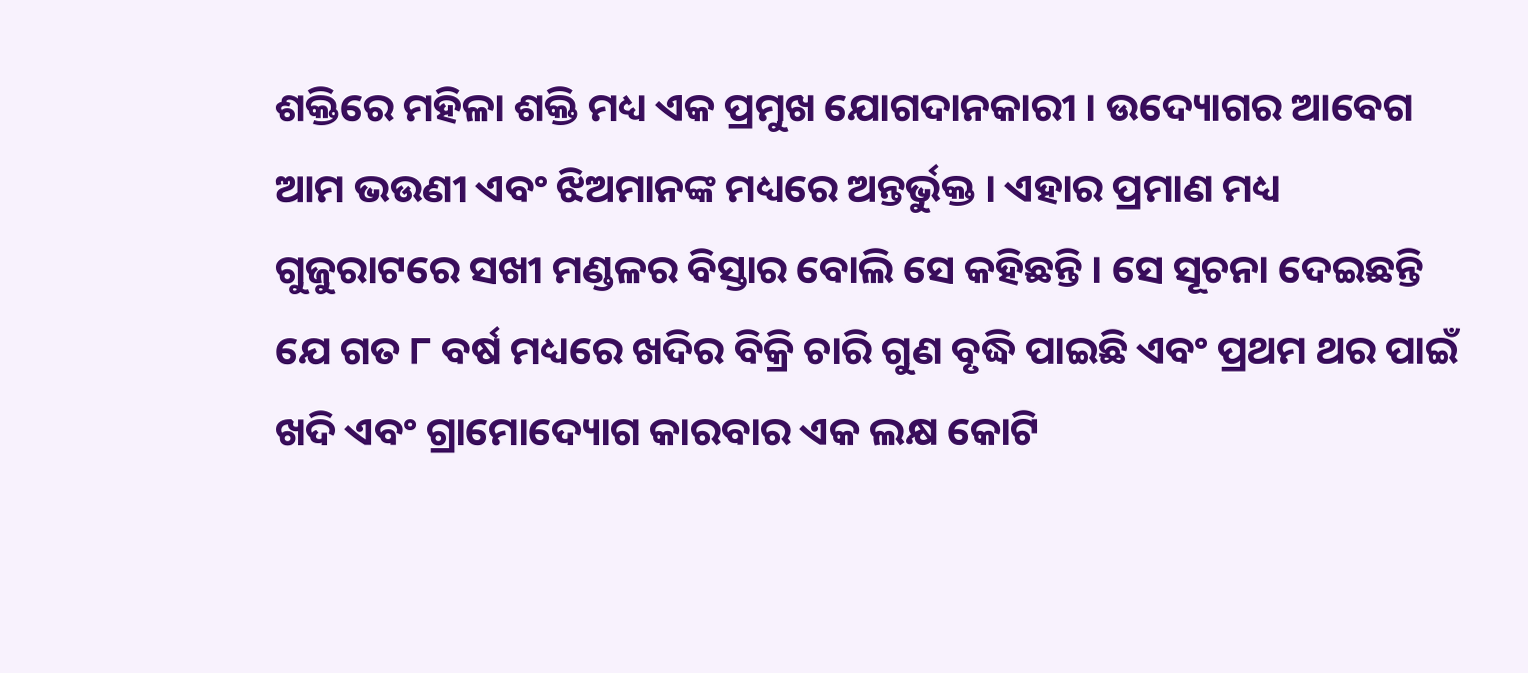ଶକ୍ତିରେ ମହିଳା ଶକ୍ତି ମଧ୍ୟ ଏକ ପ୍ରମୁଖ ଯୋଗଦାନକାରୀ । ଉଦ୍ୟୋଗର ଆବେଗ ଆମ ଭଉଣୀ ଏବଂ ଝିଅମାନଙ୍କ ମଧ୍ୟରେ ଅନ୍ତର୍ଭୁକ୍ତ । ଏହାର ପ୍ରମାଣ ମଧ୍ୟ ଗୁଜୁରାଟରେ ସଖୀ ମଣ୍ଡଳର ବିସ୍ତାର ବୋଲି ସେ କହିଛନ୍ତି । ସେ ସୂଚନା ଦେଇଛନ୍ତି ଯେ ଗତ ୮ ବର୍ଷ ମଧ୍ୟରେ ଖଦିର ବିକ୍ରି ଚାରି ଗୁଣ ବୃଦ୍ଧି ପାଇଛି ଏବଂ ପ୍ରଥମ ଥର ପାଇଁ ଖଦି ଏବଂ ଗ୍ରାମୋଦ୍ୟୋଗ କାରବାର ଏକ ଲକ୍ଷ କୋଟି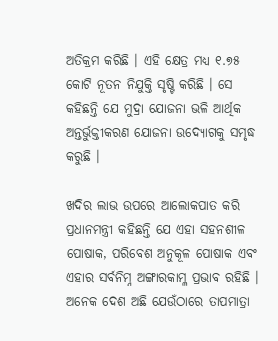ଅତିକ୍ରମ କରିଛି । ଏହି କ୍ଷେତ୍ର ମଧ୍ୟ ୧.୭୫ କୋଟି ନୂତନ ନିଯୁକ୍ତି ସୃଷ୍ଟି କରିଛି । ସେ କହିଛନ୍ତି ଯେ ମୁଦ୍ରା ଯୋଜନା ଭଳି ଆର୍ଥିକ ଅନ୍ତର୍ଭୁକ୍ତୀକରଣ ଯୋଜନା ଉଦ୍ୟୋଗକୁ ସମୃଦ୍ଧ କରୁଛି ।

ଖଦିର ଲାଭ ଉପରେ ଆଲୋକପାତ କରି ପ୍ରଧାନମନ୍ତ୍ରୀ କହିଛନ୍ତି ଯେ ଏହା ସହନଶୀଳ ପୋଷାକ, ପରିବେଶ ଅନୁକୂଳ ପୋଷାକ ଏବଂ ଏହାର ସର୍ବନିମ୍ନ ଅଙ୍ଗାରକାମ୍ଳ ପ୍ରଭାବ ରହିଛି । ଅନେକ ଦେଶ ଅଛି ଯେଉଁଠାରେ ତାପମାତ୍ରା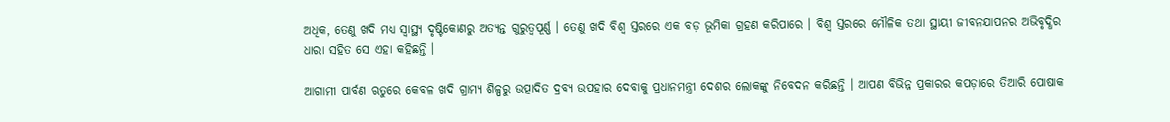ଅଧିକ, ତେଣୁ ଖଦି ମଧ୍ୟ ସ୍ୱାସ୍ଥ୍ୟ ଦୃଷ୍ଟିକୋଣରୁ ଅତ୍ୟନ୍ତ ଗୁରୁତ୍ୱପୂର୍ଣ୍ଣ । ତେଣୁ ଖଦି ବିଶ୍ୱ ସ୍ତରରେ ଏକ ବଡ଼ ଭୂମିକା ଗ୍ରହଣ କରିପାରେ । ବିଶ୍ୱ ସ୍ତରରେ ମୌଳିକ ତଥା ସ୍ଥାୟୀ ଜୀବନଯାପନର ଅଭିବୃଦ୍ଧିର ଧାରା ସହିତ ସେ ଏହା କହିଛନ୍ତି ।

ଆଗାମୀ ପାର୍ବଣ ଋତୁରେ କେବଳ ଖଦି ଗ୍ରାମ୍ୟ ଶିଳ୍ପରୁ ଉତ୍ପାଦିତ ଦ୍ରବ୍ୟ ଉପହାର ଦେବାକୁ ପ୍ରଧାନମନ୍ତ୍ରୀ ଦେଶର ଲୋକଙ୍କୁ ନିବେଦନ କରିଛନ୍ତି । ଆପଣ ବିଭିନ୍ନ ପ୍ରକାରର କପଡ଼ାରେ ତିଆରି ପୋଷାକ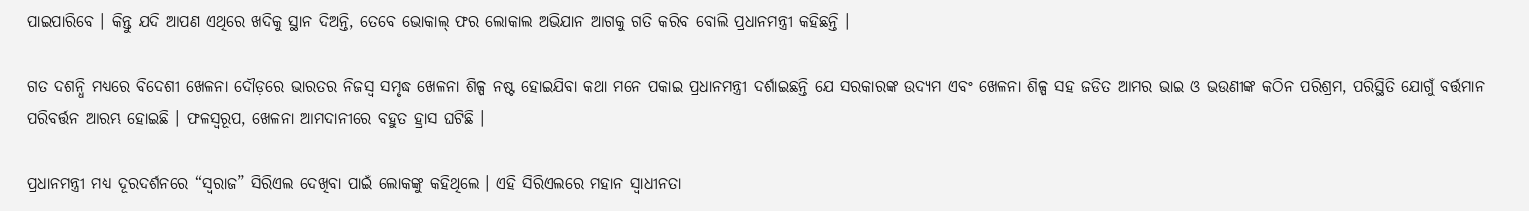ପାଇପାରିବେ । କିନ୍ତୁ ଯଦି ଆପଣ ଏଥିରେ ଖଦିକୁ ସ୍ଥାନ ଦିଅନ୍ତି, ତେବେ ଭୋକାଲ୍ ଫର ଲୋକାଲ ଅଭିଯାନ ଆଗକୁ ଗତି କରିବ ବୋଲି ପ୍ରଧାନମନ୍ତ୍ରୀ କହିଛନ୍ତି ।

ଗତ ଦଶନ୍ଧି ମଧ୍ୟରେ ବିଦେଶୀ ଖେଳନା ଦୌଡ଼ରେ ଭାରତର ନିଜସ୍ୱ ସମୃଦ୍ଧ ଖେଳନା ଶିଳ୍ପ ନଷ୍ଟ ହୋଇଯିବା କଥା ମନେ ପକାଇ ପ୍ରଧାନମନ୍ତ୍ରୀ ଦର୍ଶାଇଛନ୍ତି ଯେ ସରକାରଙ୍କ ଉଦ୍ୟମ ଏବଂ ଖେଳନା ଶିଳ୍ପ ସହ ଜଡିତ ଆମର ଭାଇ ଓ ଭଉଣୀଙ୍କ କଠିନ ପରିଶ୍ରମ, ପରିସ୍ଥିତି ଯୋଗୁଁ ବର୍ତ୍ତମାନ ପରିବର୍ତ୍ତନ ଆରମ୍ଭ ହୋଇଛି । ଫଳସ୍ୱରୂପ, ଖେଳନା ଆମଦାନୀରେ ବହୁତ ହ୍ରାସ ଘଟିଛି ।

ପ୍ରଧାନମନ୍ତ୍ରୀ ମଧ୍ୟ ଦୂରଦର୍ଶନରେ “ସ୍ୱରାଜ” ସିରିଏଲ ଦେଖିବା ପାଇଁ ଲୋକଙ୍କୁ କହିଥିଲେ । ଏହି ସିରିଏଲରେ ମହାନ ସ୍ୱାଧୀନତା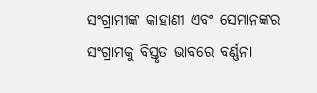ସଂଗ୍ରାମୀଙ୍କ କାହାଣୀ ଏବଂ ସେମାନଙ୍କର ସଂଗ୍ରାମକୁ ବିସ୍ତୃତ ଭାବରେ ବର୍ଣ୍ଣନା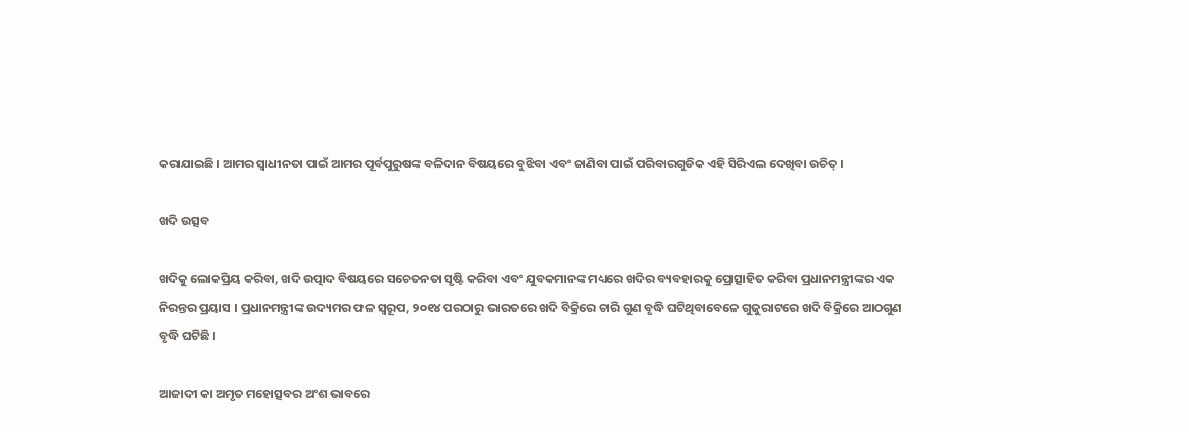କରାଯାଇଛି । ଆମର ସ୍ୱାଧୀନତା ପାଇଁ ଆମର ପୂର୍ବପୁରୁଷଙ୍କ ବଳିଦାନ ବିଷୟରେ ବୁଝିବା ଏବଂ ଜାଣିବା ପାଇଁ ପରିବାରଗୁଡିକ ଏହି ସିରିଏଲ ଦେଖିବା ଉଚିତ୍‍ ।

ଖଦି ଉତ୍ସବ

ଖଦିକୁ ଲୋକପ୍ରିୟ କରିବା, ଖଦି ଉତ୍ପାଦ ବିଷୟରେ ସଚେତନତା ସୃଷ୍ଟି କରିବା ଏବଂ ଯୁବକମାନଙ୍କ ମଧ୍ୟରେ ଖଦିର ବ୍ୟବହାରକୁ ପ୍ରୋତ୍ସାହିତ କରିବା ପ୍ରଧାନମନ୍ତ୍ରୀଙ୍କର ଏକ ନିରନ୍ତର ପ୍ରୟାସ । ପ୍ରଧାନମନ୍ତ୍ରୀଙ୍କ ଉଦ୍ୟମର ଫଳ ସ୍ୱରୂପ, ୨୦୧୪ ପରଠାରୁ ଭାରତରେ ଖଦି ବିକ୍ରିରେ ଚାରି ଗୁଣ ବୃଦ୍ଧି ଘଟିଥିବାବେଳେ ଗୁଜୁରାଟରେ ଖଦି ବିକ୍ରିରେ ଆଠଗୁଣ ବୃଦ୍ଧି ଘଟିଛି ।

ଆଜାଦୀ କା ଅମୃତ ମହୋତ୍ସବର ଅଂଶ ଭାବରେ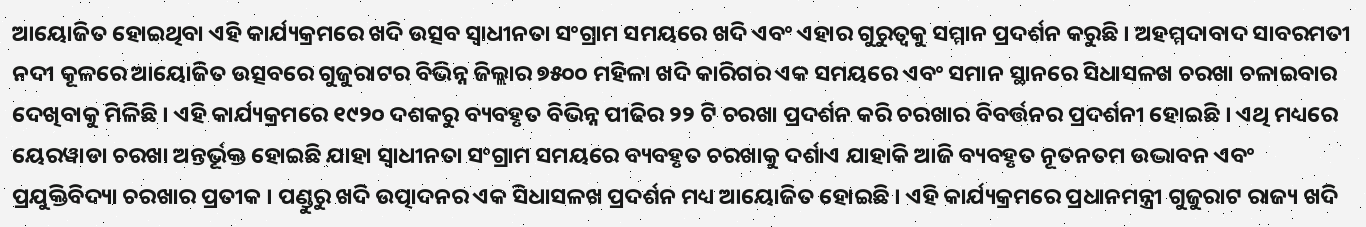ଆୟୋଜିତ ହୋଇଥିବା ଏହି କାର୍ଯ୍ୟକ୍ରମରେ ଖଦି ଉତ୍ସବ ସ୍ୱାଧୀନତା ସଂଗ୍ରାମ ସମୟରେ ଖଦି ଏବଂ ଏହାର ଗୁରୁତ୍ୱକୁ ସମ୍ମାନ ପ୍ରଦର୍ଶନ କରୁଛି । ଅହମ୍ମଦାବାଦ ସାବରମତୀ ନଦୀ କୂଳରେ ଆୟୋଜିତ ଉତ୍ସବରେ ଗୁଜୁରାଟର ବିଭିନ୍ନ ଜିଲ୍ଲାର ୭୫୦୦ ମହିଳା ଖଦି କାରିଗର ଏକ ସମୟରେ ଏବଂ ସମାନ ସ୍ଥାନରେ ସିଧାସଳଖ ଚରଖା ଚଳାଇବାର ଦେଖିବାକୁ ମିଳିଛି । ଏହି କାର୍ଯ୍ୟକ୍ରମରେ ୧୯୨୦ ଦଶକରୁ ବ୍ୟବହୃତ ବିଭିନ୍ନ ପୀଢିର ୨୨ ଟି ଚରଖା ପ୍ରଦର୍ଶନ କରି ଚରଖାର ବିବର୍ତ୍ତନର ପ୍ରଦର୍ଶନୀ ହୋଇଛି । ଏଥି ମଧ୍ୟରେ ୟେରୱାଡା ଚରଖା ଅନ୍ତର୍ଭୂକ୍ତ ହୋଇଛି ଯାହା ସ୍ୱାଧୀନତା ସଂଗ୍ରାମ ସମୟରେ ବ୍ୟବହୃତ ଚରଖାକୁ ଦର୍ଶାଏ ଯାହାକି ଆଜି ବ୍ୟବହୃତ ନୂତନତମ ଉଦ୍ଭାବନ ଏବଂ ପ୍ରଯୁକ୍ତିବିଦ୍ୟା ଚରଖାର ପ୍ରତୀକ । ପଣ୍ଡୁରୁ ଖଦି ଉତ୍ପାଦନର ଏକ ସିଧାସଳଖ ପ୍ରଦର୍ଶନ ମଧ୍ୟ ଆୟୋଜିତ ହୋଇଛି । ଏହି କାର୍ଯ୍ୟକ୍ରମରେ ପ୍ରଧାନମନ୍ତ୍ରୀ ଗୁଜୁରାଟ ରାଜ୍ୟ ଖଦି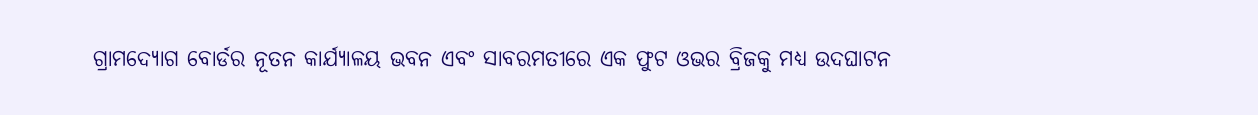ଗ୍ରାମଦ୍ୟୋଗ ବୋର୍ଡର ନୂତନ କାର୍ଯ୍ୟାଳୟ ଭବନ ଏବଂ ସାବରମତୀରେ ଏକ ଫୁଟ ଓଭର ବ୍ରିଜକୁ ମଧ୍ୟ ଉଦଘାଟନ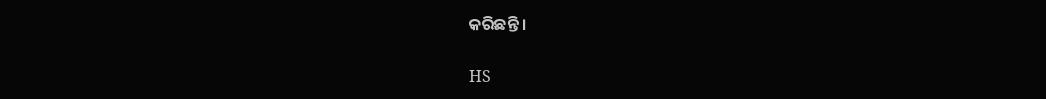କରିଛନ୍ତି ।

HS